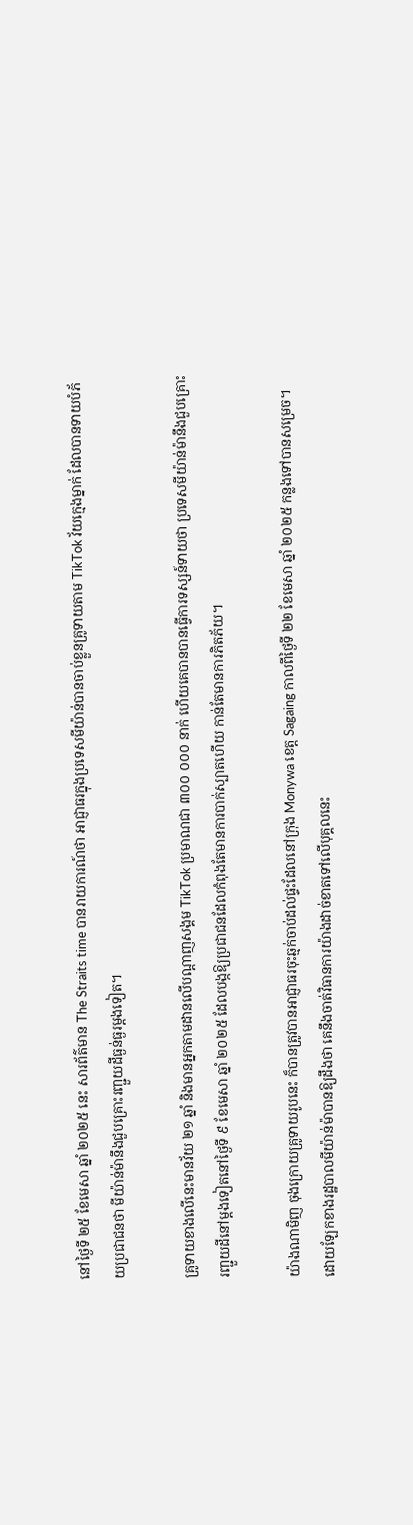នៅថ្ងៃទី ២៥ ខែមេសា ឆ្នាំ ២០២៥ នេះ សារព័ត៌មាន The Straits time បានរាយការណ៍ថា អាជ្ញាធរក្នុងប្រទេសមីយ៉ាន់បានចាប់ខ្លួនគ្រូទាយតាម TikTok វ័យក្មេងម្នាក់ ដែលបានទាយបំភ័យប្រជាជនថា មីយ៉ាន់ម៉ានឹងជួបគ្រោះរញ្ជួយដីធ្ងន់ធ្ងរម្តងទៀត។

គ្រូទាយខាងលើនេះមានវ័យ ២១ ឆ្នាំ និងមានអ្នកតាមដានលើបណ្តាញសង្គម TikTok ប្រមាណជា ៣០០ ០០០ នាក់ ហើយគេបានបានធ្វើការទស្សន៍ទាយថា ប្រទេសមីយ៉ាន់ម៉ានឹងជួបគ្រោះរញ្ជួយដីនៅម្តងទៀតនៅថ្ងៃទី ៩ ខែមេសា ឆ្នាំ ២០២៥ ដែលបង្កឱ្យប្រជាជនដែលកំពុងតែមានការបាក់ស្បាតហើយ កាន់តែមានការភិតភ័យ។

យ៉ាងណាមិញ ចុងក្រោយគ្រូទាយរូបនេះ ក៏បានត្រូវបានអាជ្ញាធរចុះឆ្មក់ចាប់ដល់ផ្ទះដែលនៅក្រុង Monywa ខេត្ត Sagaing កាលពីថ្ងៃទី ២២ ខែមេសា ឆ្នាំ ២០២៥ កន្លងទៅបានសម្រេច។ ដោយឡែកខាងរដ្ឋបាលមីយ៉ាន់ម៉ាបានឱ្យដឹងថា គេនឹងចាត់វិធានការយ៉ាងដាច់ខាតទៅលើបុគ្គលនេះ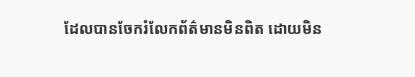ដែលបានចែករំលែកព័ត៌មានមិនពិត ដោយមិន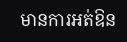មានការអត់ឱន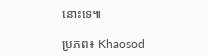នោះទេ៕

ប្រភព៖ Khaosod